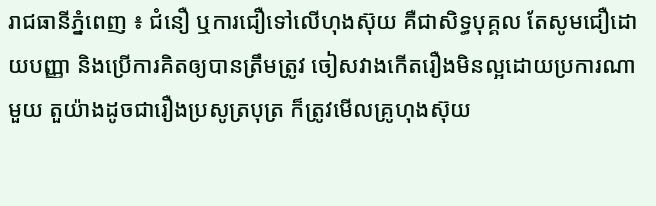រាជធានីភ្នំពេញ ៖ ជំនឿ ឬការជឿទៅលើហុងស៊ុយ គឺជាសិទ្ធបុគ្គល តែសូមជឿដោយបញ្ញា និងប្រើការគិតឲ្យបានត្រឹមត្រូវ ចៀសវាងកើតរឿងមិនល្អដោយប្រការណាមួយ តួយ៉ាងដូចជារឿងប្រសូត្របុត្រ ក៏ត្រូវមើលគ្រូហុងស៊ុយ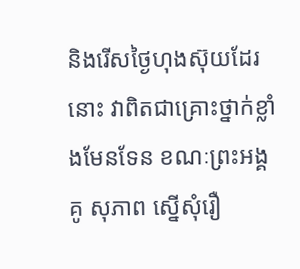និងរើសថ្ងៃហុងស៊ុយដែរនោះ វាពិតជាគ្រោះថ្នាក់ខ្លាំងមែនទែន ខណៈព្រះអង្គ គូ សុភាព ស្នើសុំរឿ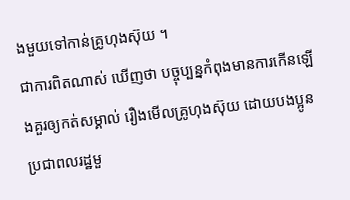ងមួយទៅកាន់គ្រូហុងស៊ុយ ។
ជាការពិតណាស់ ឃើញថា បច្ចុប្បន្នកំពុងមានការកើនឡើងគួរឲ្យកត់សម្គាល់ រឿងមើលគ្រូហុងស៊ុយ ដោយបងប្អូនប្រជាពលរដ្ឋមួ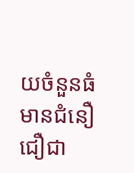យចំនួនធំ មានជំនឿជឿជា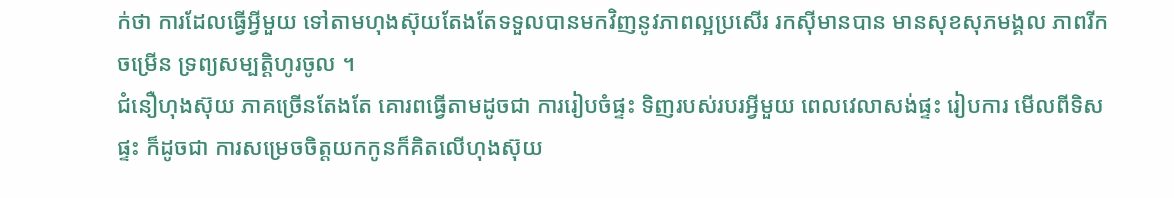ក់ថា ការដែលធ្វើអ្វីមួយ ទៅតាមហុងស៊ុយតែងតែទទួលបានមកវិញនូវភាពល្អប្រសើរ រកស៊ីមានបាន មានសុខសុភមង្គល ភាពរីកចម្រើន ទ្រព្យសម្បត្តិហូរចូល ។
ជំនឿហុងស៊ុយ ភាគច្រើនតែងតែ គោរពធ្វើតាមដូចជា ការរៀបចំផ្ទះ ទិញរបស់របរអ្វីមួយ ពេលវេលាសង់ផ្ទះ រៀបការ មើលពីទិសផ្ទះ ក៏ដូចជា ការសម្រេចចិត្តយកកូនក៏គិតលើហុងស៊ុយ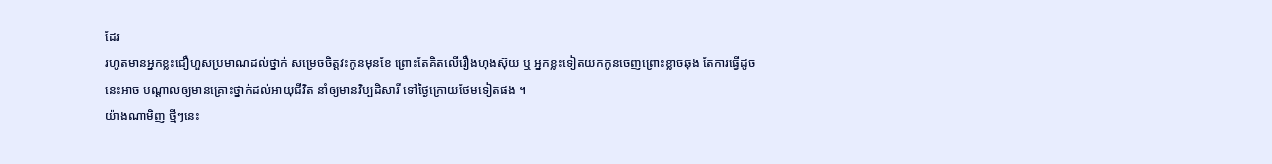ដែរ
រហូតមានអ្នកខ្លះជឿហួសប្រមាណដល់ថ្នាក់ សម្រេចចិត្តវះកូនមុនខែ ព្រោះតែគិតលើរឿងហុងស៊ុយ ឬ អ្នកខ្លះទៀតយកកូនចេញព្រោះខ្លាចឆុង តែការធ្វើដូចនេះអាច បណ្តាលឲ្យមានគ្រោះថ្នាក់ដល់អាយុជីវិត នាំឲ្យមានវិប្បដិសារី ទៅថ្ងៃក្រោយថែមទៀតផង ។
យ៉ាងណាមិញ ថ្មីៗនេះ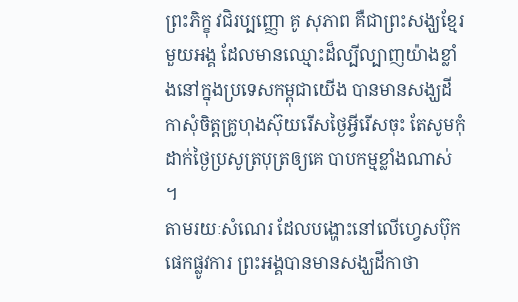ព្រះភិក្ខុ វជិរប្បញ្ញោ គូ សុភាព គឺជាព្រះសង្ឃខ្មែរមួយអង្គ ដែលមានឈ្មោះដ៏ល្បីល្បាញយ៉ាងខ្លាំងនៅក្នុងប្រទេសកម្ពុជាយើង បានមានសង្ឃដីកាសុំចិត្តគ្រូហុងស៊ុយរើសថ្ងៃអ្វីរើសចុះ តែសូមកុំដាក់ថ្ងៃប្រសូត្របុត្រឲ្យគេ បាបកម្មខ្លាំងណាស់ ។
តាមរយៈសំណេរ ដែលបង្ហោះនៅលើហ្វេសប៊ុកផេកផ្លូវការ ព្រះអង្គបានមានសង្ឃដីកាថា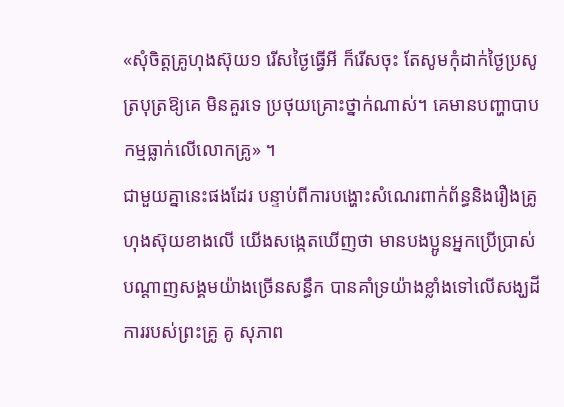«សុំចិត្តគ្រូហុងស៊ុយ១ រើសថ្ងៃធ្វើអី ក៏រើសចុះ តែសូមកុំដាក់ថ្ងៃប្រសូត្របុត្រឱ្យគេ មិនគួរទេ ប្រថុយគ្រោះថ្នាក់ណាស់។ គេមានបញ្ហាបាបកម្មធ្លាក់លើលោកគ្រូ» ។
ជាមួយគ្នានេះផងដែរ បន្ទាប់ពីការបង្ហោះសំណេរពាក់ព័ន្ធនិងរឿងគ្រូហុងស៊ុយខាងលើ យើងសង្កេតឃើញថា មានបងប្អូនអ្នកប្រើប្រាស់បណ្ដាញសង្គមយ៉ាងច្រើនសន្ធឹក បានគាំទ្រយ៉ាងខ្លាំងទៅលើសង្ឃដីការរបស់ព្រះគ្រូ គូ សុភាព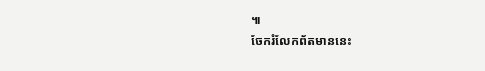៕
ចែករំលែកព័តមាននេះ